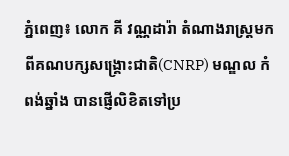ភ្នំពេញ៖ លោក គី វណ្ណដារ៉ា តំណាងរាស្រ្តមកពីគណបក្សសង្គ្រោះជាតិ(CNRP) មណ្ឌល កំពង់ឆ្នាំង បានផ្ញើលិខិតទៅប្រ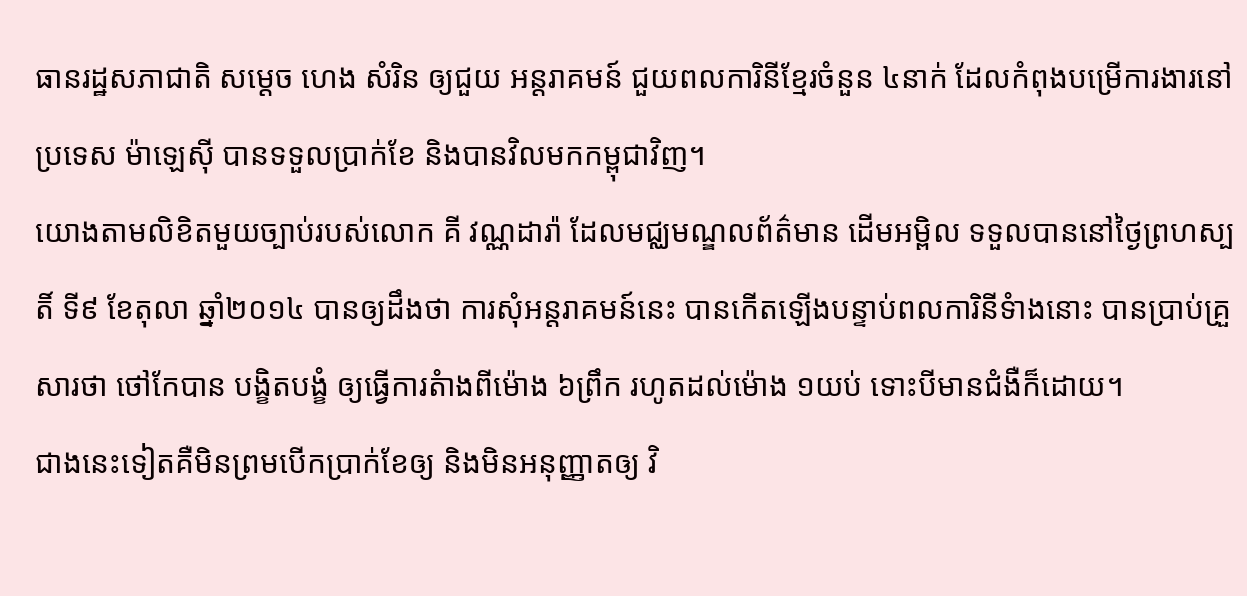ធានរដ្ឋសភាជាតិ សម្តេច ហេង សំរិន ឲ្យជួយ អន្តរាគមន៍ ជួយពលការិនីខ្មែរចំនួន ៤នាក់ ដែលកំពុងបម្រើការងារនៅប្រទេស ម៉ាឡេស៊ី បានទទួលប្រាក់ខែ និងបានវិលមកកម្ពុជាវិញ។
យោងតាមលិខិតមួយច្បាប់របស់លោក គី វណ្ណដារ៉ា ដែលមជ្ឈមណ្ឌលព័ត៌មាន ដើមអម្ពិល ទទួលបាននៅថ្ងៃព្រហស្បតិ៍ ទី៩ ខែតុលា ឆ្នាំ២០១៤ បានឲ្យដឹងថា ការសុំអន្តរាគមន៍នេះ បានកើតឡើងបន្ទាប់ពលការិនីទំាងនោះ បានប្រាប់គ្រួសារថា ថៅកែបាន បង្ខិតបង្ខំ ឲ្យធ្វើការតំាងពីម៉ោង ៦ព្រឹក រហូតដល់ម៉ោង ១យប់ ទោះបីមានជំងឺក៏ដោយ។
ជាងនេះទៀតគឺមិនព្រមបើកប្រាក់ខែឲ្យ និងមិនអនុញ្ញាតឲ្យ វិ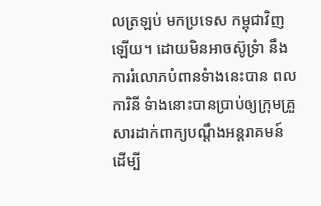លត្រឡប់ មកប្រទេស កម្ពុជាវិញឡើយ។ ដោយមិនអាចស៊ូទ្រំា នឹងការរំលោភបំពានទំាងនេះបាន ពលការិនី ទំាងនោះបានប្រាប់ឲ្យក្រុមគ្រួសារដាក់ពាក្យបណ្តឹងអន្តរាគមន៍ ដើម្បី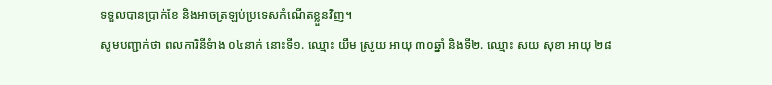ទទួលបានប្រាក់ខែ និងអាចត្រឡប់ប្រទេសកំណើតខ្លួនវិញ។
សូមបញ្ជាក់ថា ពលការិនីទំាង ០៤នាក់ នោះទី១. ឈ្មោះ យឹម ស្រូយ អាយុ ៣០ឆ្នាំ និងទី២. ឈ្មោះ សយ សុខា អាយុ ២៨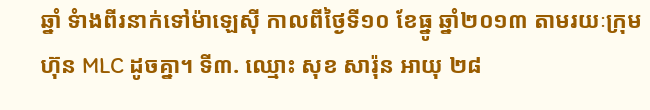ឆ្នាំ ទំាងពីរនាក់ទៅម៉ាឡេស៊ី កាលពីថ្ងៃទី១០ ខែធ្នូ ឆ្នាំ២០១៣ តាមរយៈក្រុមហ៊ុន MLC ដូចគ្នា។ ទី៣. ឈ្មោះ សុខ សារ៉ុន អាយុ ២៨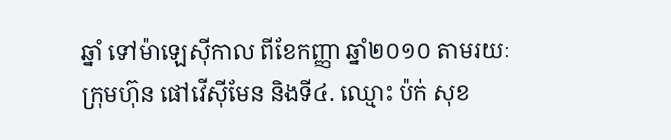ឆ្នាំ ទៅម៉ាឡេស៊ីកាល ពីខែកញ្ញា ឆ្នាំ២០១០ តាមរយៈក្រុមហ៊ុន ផៅវើស៊ីមែន និងទី៤. ឈ្មោះ ប៉ក់ សុខ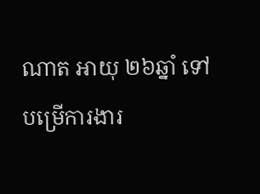ណាត អាយុ ២៦ឆ្នាំ ទៅបម្រើការងារ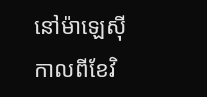នៅម៉ាឡេស៊ី កាលពីខែវិ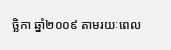ច្ឆិកា ឆ្នាំ២០០៩ តាមរយៈពេល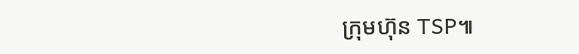ក្រុមហ៊ុន TSP៕